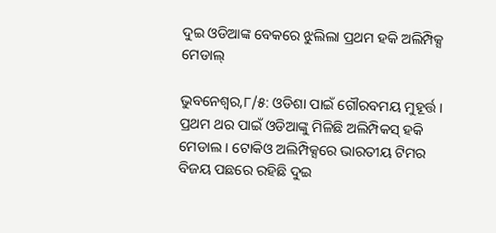ଦୁଇ ଓଡିଆଙ୍କ ବେକରେ ଝୁଲିଲା ପ୍ରଥମ ହକି ଅଲିମ୍ପିକ୍ସ ମେଡାଲ୍

ଭୁବନେଶ୍ୱର,୮/୫: ଓଡିଶା ପାଇଁ ଗୌରବମୟ ମୁହୂର୍ତ୍ତ । ପ୍ରଥମ ଥର ପାଇଁ ଓଡିଆଙ୍କୁ ମିଳିଛି ଅଲିମ୍ପିକସ୍ ହକି ମେଡାଲ । ଟୋକିଓ ଅଲିମ୍ପିକ୍ସରେ ଭାରତୀୟ ଟିମର ବିଜୟ ପଛରେ ରହିଛି ଦୁଇ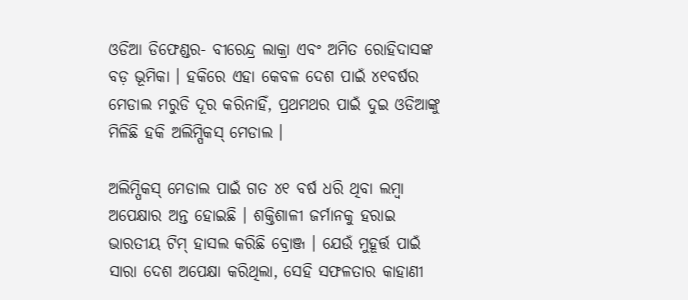ଓଡିଆ ଡିଫେଣ୍ଡର- ବୀରେନ୍ଦ୍ର ଲାକ୍ରା ଏବଂ ଅମିତ ରୋହିଦାସଙ୍କ ବଡ଼ ଭୂମିକା । ହକିରେ ଏହା କେବଳ ଦେଶ ପାଇଁ ୪୧ବର୍ଷର ମେଡାଲ ମରୁଡି ଦୂର କରିନାହିଁ, ପ୍ରଥମଥର ପାଇଁ ଦୁଇ ଓଡିଆଙ୍କୁ ମିଳିଛି ହକି ଅଲିମ୍ପିକସ୍ ମେଡାଲ ।

ଅଲିମ୍ପିକସ୍ ମେଡାଲ ପାଇଁ ଗତ ୪୧ ବର୍ଷ ଧରି ଥିବା ଲମ୍ବା ଅପେକ୍ଷାର ଅନ୍ତ ହୋଇଛି । ଶକ୍ତିଶାଳୀ ଜର୍ମାନକୁ ହରାଇ ଭାରତୀୟ ଟିମ୍ ହାସଲ କରିଛି ବ୍ରୋଞ୍ଜ । ଯେଉଁ ମୁହୂର୍ତ୍ତ ପାଇଁ ସାରା ଦେଶ ଅପେକ୍ଷା କରିଥିଲା, ସେହି ସଫଳତାର କାହାଣୀ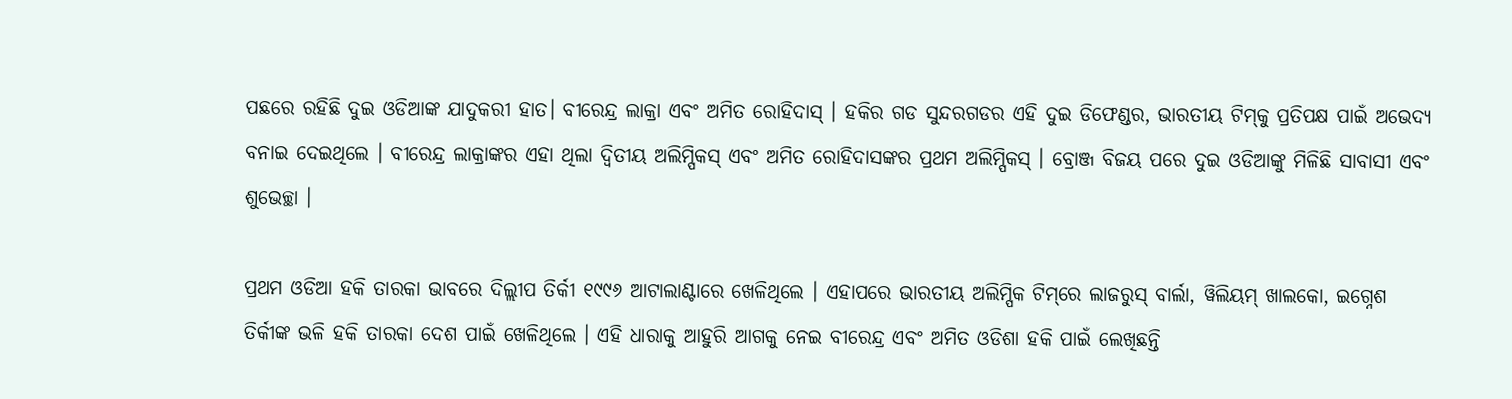ପଛରେ ରହିଛି ଦୁଇ ଓଡିଆଙ୍କ ଯାଦୁକରୀ ହାତ। ବୀରେନ୍ଦ୍ର ଲାକ୍ରା ଏବଂ ଅମିତ ରୋହିଦାସ୍ । ହକିର ଗଡ ସୁନ୍ଦରଗଡର ଏହି ଦୁଇ ଡିଫେଣ୍ଡର, ଭାରତୀୟ ଟିମ୍‌କୁ ପ୍ରତିପକ୍ଷ ପାଇଁ ଅଭେଦ୍ୟ ବନାଇ ଦେଇଥିଲେ । ବୀରେନ୍ଦ୍ର ଲାକ୍ରାଙ୍କର ଏହା ଥିଲା ଦ୍ବିତୀୟ ଅଲିମ୍ପିକସ୍ ଏବଂ ଅମିତ ରୋହିଦାସଙ୍କର ପ୍ରଥମ ଅଲିମ୍ପିକସ୍ । ବ୍ରୋଞ୍ଜ ବିଜୟ ପରେ ଦୁଇ ଓଡିଆଙ୍କୁ ମିଳିଛି ସାବାସୀ ଏବଂ ଶୁଭେଚ୍ଛା ।

ପ୍ରଥମ ଓଡିଆ ହକି ତାରକା ଭାବରେ ଦିଲ୍ଲୀପ ତିର୍କୀ ୧୯୯୬ ଆଟାଲାଣ୍ଟାରେ ଖେଳିଥିଲେ । ଏହାପରେ ଭାରତୀୟ ଅଲିମ୍ପିକ ଟିମ୍‌ରେ ଲାଜରୁସ୍ ବାର୍ଲା, ୱିଲିୟମ୍ ଖାଲକୋ, ଇଗ୍ନେଶ ତିର୍କୀଙ୍କ ଭଳି ହକି ତାରକା ଦେଶ ପାଇଁ ଖେଳିଥିଲେ । ଏହି ଧାରାକୁ ଆହୁରି ଆଗକୁ ନେଇ ବୀରେନ୍ଦ୍ର ଏବଂ ଅମିତ ଓଡିଶା ହକି ପାଇଁ ଲେଖିଛନ୍ତି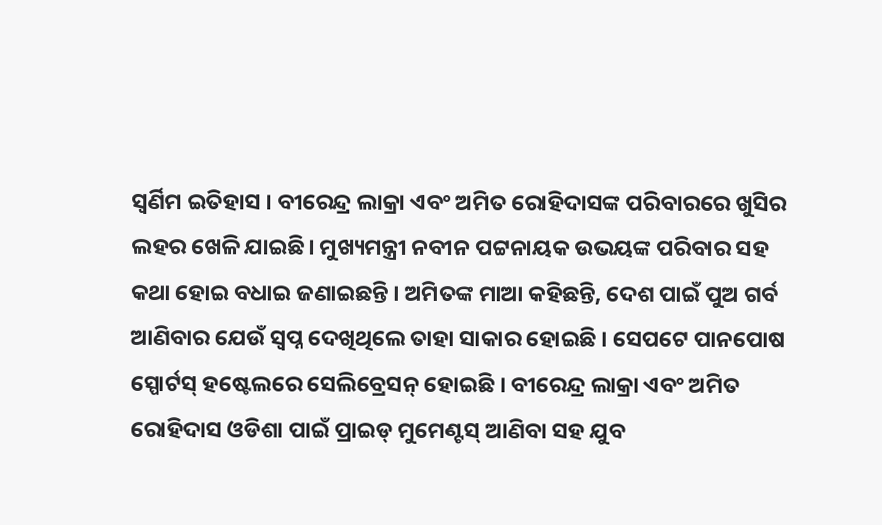ସ୍ବର୍ଣିମ ଇତିହାସ । ବୀରେନ୍ଦ୍ର ଲାକ୍ରା ଏବଂ ଅମିତ ରୋହିଦାସଙ୍କ ପରିବାରରେ ଖୁସିର ଲହର ଖେଳି ଯାଇଛି। ମୁଖ୍ୟମନ୍ତ୍ରୀ ନବୀନ ପଟ୍ଟନାୟକ ଉଭୟଙ୍କ ପରିବାର ସହ କଥା ହୋଇ ବଧାଇ ଜଣାଇଛନ୍ତି । ଅମିତଙ୍କ ମାଆ କହିଛନ୍ତି, ଦେଶ ପାଇଁ ପୁଅ ଗର୍ବ ଆଣିବାର ଯେଉଁ ସ୍ବପ୍ନ ଦେଖିଥିଲେ ତାହା ସାକାର ହୋଇଛି । ସେପଟେ ପାନପୋଷ ସ୍ପୋର୍ଟସ୍ ହଷ୍ଟେଲରେ ସେଲିବ୍ରେସନ୍ ହୋଇଛି । ବୀରେନ୍ଦ୍ର ଲାକ୍ରା ଏବଂ ଅମିତ ରୋହିଦାସ ଓଡିଶା ପାଇଁ ପ୍ରାଇଡ୍ ମୁମେଣ୍ଟସ୍ ଆଣିବା ସହ ଯୁବ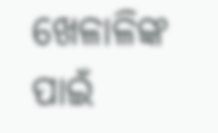ଖେଳାଳିଙ୍କ ପାଇଁ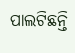ପାଲଟିଛନ୍ତି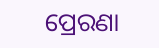ପ୍ରେରଣା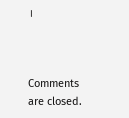।



Comments are closed.